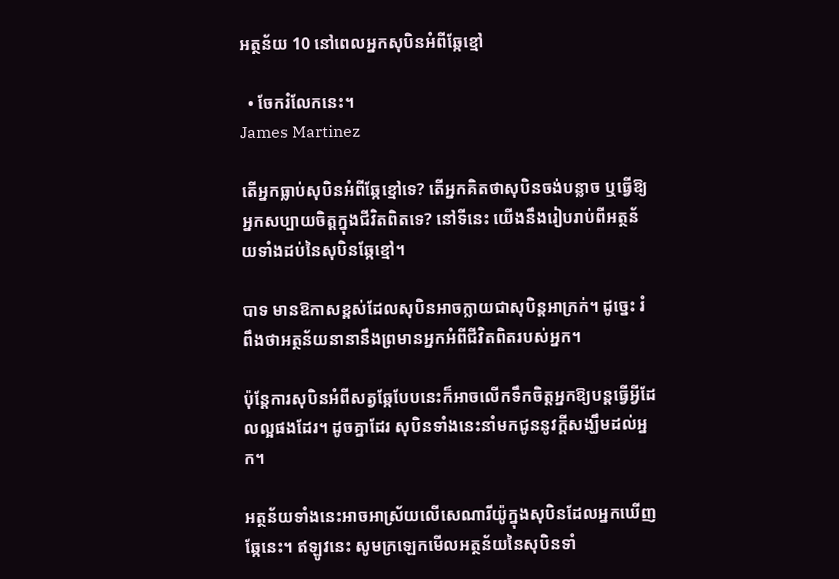អត្ថន័យ 10 នៅពេលអ្នកសុបិនអំពីឆ្កែខ្មៅ

  • ចែករំលែកនេះ។
James Martinez

តើអ្នកធ្លាប់សុបិនអំពីឆ្កែខ្មៅទេ? តើអ្នកគិតថាសុបិនចង់បន្លាច ឬធ្វើឱ្យអ្នកសប្បាយចិត្តក្នុងជីវិតពិតទេ? នៅទីនេះ យើងនឹងរៀបរាប់ពីអត្ថន័យទាំងដប់នៃសុបិនឆ្កែខ្មៅ។

បាទ មានឱកាសខ្ពស់ដែលសុបិនអាចក្លាយជាសុបិន្តអាក្រក់។ ដូច្នេះ រំពឹងថាអត្ថន័យនានានឹងព្រមានអ្នកអំពីជីវិតពិតរបស់អ្នក។

ប៉ុន្តែការសុបិនអំពីសត្វឆ្កែបែបនេះក៏អាចលើកទឹកចិត្តអ្នកឱ្យបន្តធ្វើអ្វីដែលល្អផងដែរ។ ដូចគ្នាដែរ សុបិនទាំងនេះនាំមកជូននូវក្តីសង្ឃឹមដល់អ្នក។

អត្ថន័យទាំងនេះអាចអាស្រ័យលើសេណារីយ៉ូក្នុងសុបិនដែលអ្នកឃើញឆ្កែនេះ។ ឥឡូវនេះ សូមក្រឡេកមើលអត្ថន័យនៃសុបិនទាំ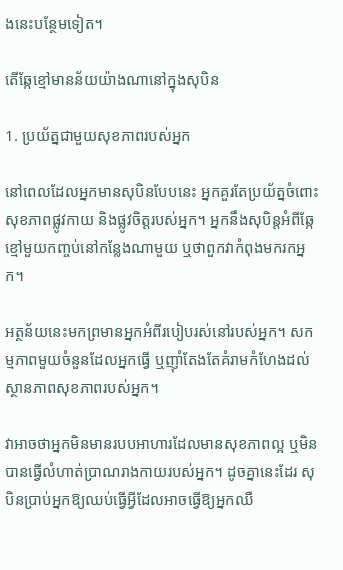ងនេះបន្ថែមទៀត។

តើឆ្កែខ្មៅមានន័យយ៉ាងណានៅក្នុងសុបិន

1. ប្រយ័ត្នជាមួយសុខភាពរបស់អ្នក

នៅពេលដែលអ្នកមានសុបិនបែបនេះ អ្នកគួរតែប្រយ័ត្នចំពោះសុខភាពផ្លូវកាយ និងផ្លូវចិត្តរបស់អ្នក។ អ្នកនឹងសុបិន្តអំពីឆ្កែខ្មៅមួយកញ្ចប់នៅកន្លែងណាមួយ ឬថាពួកវាកំពុងមករកអ្នក។

អត្ថន័យនេះមកព្រមានអ្នកអំពីរបៀបរស់នៅរបស់អ្នក។ សកម្មភាពមួយចំនួនដែលអ្នកធ្វើ ឬញ៉ាំតែងតែគំរាមកំហែងដល់ស្ថានភាពសុខភាពរបស់អ្នក។

វាអាចថាអ្នកមិនមានរបបអាហារដែលមានសុខភាពល្អ ឬមិនបានធ្វើលំហាត់ប្រាណរាងកាយរបស់អ្នក។ ដូចគ្នានេះដែរ សុបិនប្រាប់អ្នកឱ្យឈប់ធ្វើអ្វីដែលអាចធ្វើឱ្យអ្នកឈឺ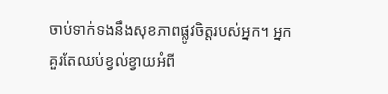ចាប់ទាក់ទងនឹងសុខភាពផ្លូវចិត្តរបស់អ្នក។ អ្នកគួរតែឈប់ខ្វល់ខ្វាយអំពី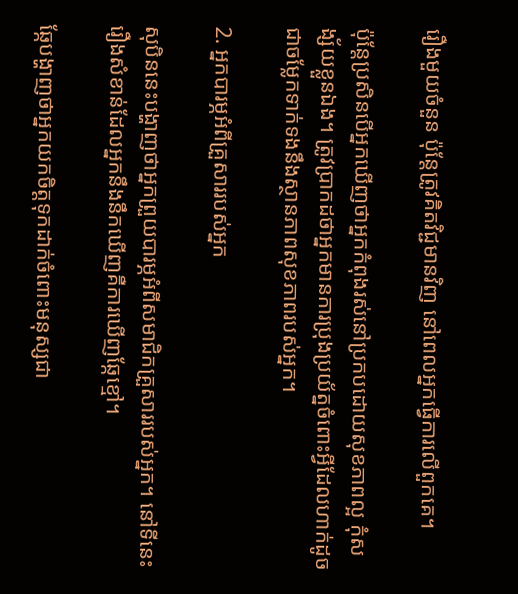រឿងមួយចំនួន ប៉ុន្តែត្រូវគិតវិជ្ជមានវិញ នៅពេលអ្នកធ្វើការលើពួកគេ។

ប៉ុន្តែប្រសិនបើអ្នកឃើញថាអ្នកកំពុងរស់នៅប្រកបដោយសុខភាពល្អ កុំសង្ស័យខ្លួនឯង។ ត្រូវប្រាកដថាអ្នកមានការប្រុងប្រយ័ត្នចំពោះអ្វីដែលហាក់ដូចជាចម្លែកទាក់ទងនឹងស្ថានភាពសុខភាពរបស់អ្នក។

2. អ្នកបារម្ភអំពីគ្រួសាររបស់អ្នក

សុបិននេះបង្ហាញថាអ្នកព្រួយបារម្ភអំពីសមាជិកគ្រួសាររបស់អ្នក។ នៅទីនេះ រឿងសំខាន់ដែលអ្នកនឹងនឹកឃើញគឺការឃើញឆ្កែខ្មៅ។

ឆ្កែបង្ហាញថាអ្នកយកចិត្តទុកដាក់ចំពោះមនុស្សជា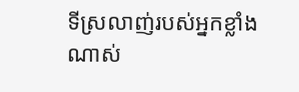ទីស្រលាញ់របស់អ្នកខ្លាំងណាស់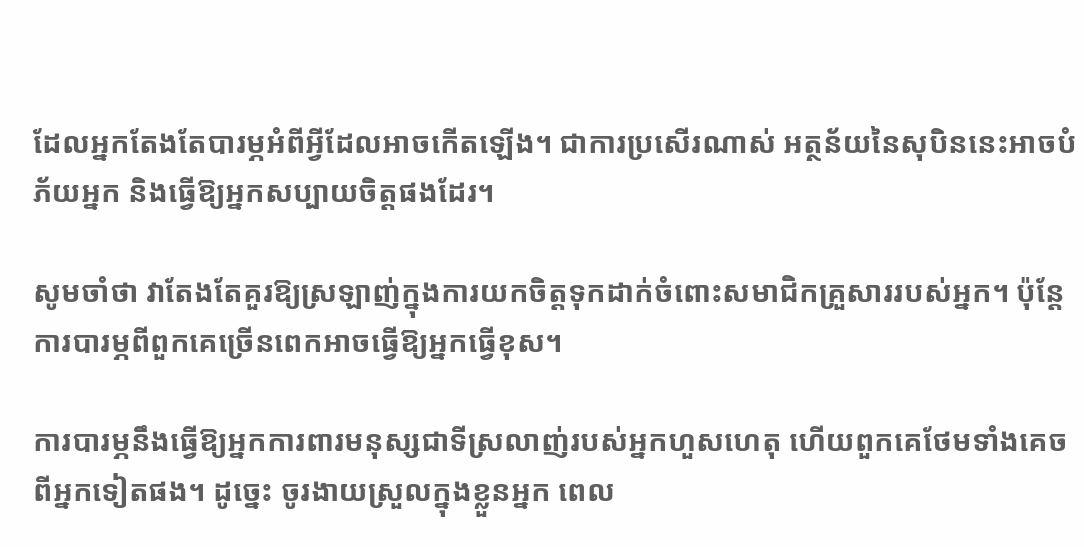ដែលអ្នកតែងតែបារម្ភអំពីអ្វីដែលអាចកើតឡើង។ ជាការប្រសើរណាស់ អត្ថន័យនៃសុបិននេះអាចបំភ័យអ្នក និងធ្វើឱ្យអ្នកសប្បាយចិត្តផងដែរ។

សូមចាំថា វាតែងតែគួរឱ្យស្រឡាញ់ក្នុងការយកចិត្តទុកដាក់ចំពោះសមាជិកគ្រួសាររបស់អ្នក។ ប៉ុន្តែការបារម្ភពីពួកគេច្រើនពេកអាចធ្វើឱ្យអ្នកធ្វើខុស។

ការបារម្ភនឹងធ្វើឱ្យអ្នកការពារមនុស្សជាទីស្រលាញ់របស់អ្នកហួសហេតុ ហើយពួកគេថែមទាំងគេចពីអ្នកទៀតផង។ ដូច្នេះ ចូរងាយស្រួលក្នុងខ្លួនអ្នក ពេល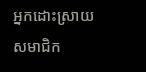អ្នកដោះស្រាយសមាជិក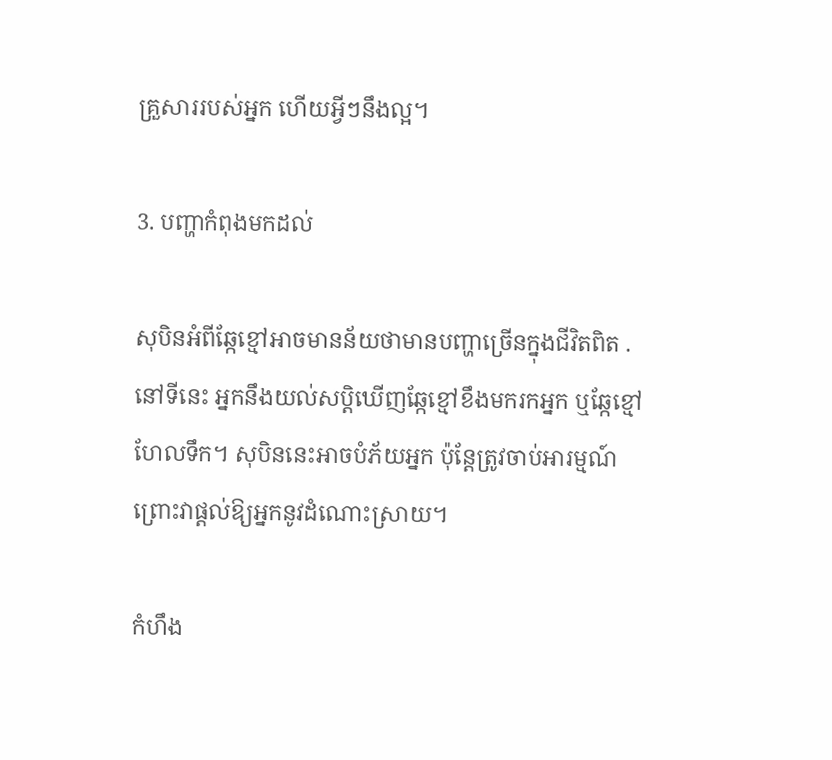គ្រួសាររបស់អ្នក ហើយអ្វីៗនឹងល្អ។

3. បញ្ហាកំពុងមកដល់

សុបិនអំពីឆ្កែខ្មៅអាចមានន័យថាមានបញ្ហាច្រើនក្នុងជីវិតពិត . នៅទីនេះ អ្នកនឹងយល់សប្តិឃើញឆ្កែខ្មៅខឹងមករកអ្នក ឬឆ្កែខ្មៅហែលទឹក។ សុបិននេះអាចបំភ័យអ្នក ប៉ុន្តែត្រូវចាប់អារម្មណ៍ ព្រោះវាផ្តល់ឱ្យអ្នកនូវដំណោះស្រាយ។

កំហឹង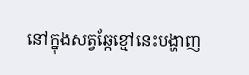នៅក្នុងសត្វឆ្កែខ្មៅនេះបង្ហាញ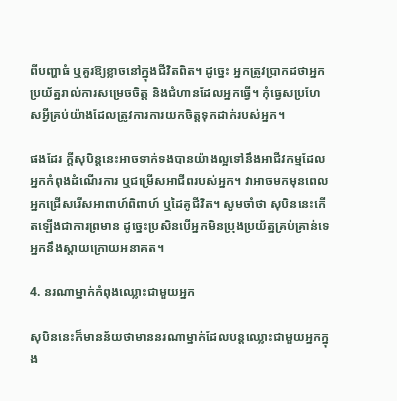ពីបញ្ហាធំ ឬគួរឱ្យខ្លាចនៅក្នុងជីវិតពិត។ ដូច្នេះ អ្នកត្រូវប្រាកដថាអ្នកប្រយ័ត្នរាល់ការសម្រេចចិត្ត និងជំហានដែលអ្នកធ្វើ។ កុំធ្វេសប្រហែសអ្វីគ្រប់យ៉ាងដែលត្រូវការការយកចិត្តទុកដាក់របស់អ្នក។

ផងដែរ ក្តីសុបិន្តនេះអាចទាក់ទងបានយ៉ាងល្អទៅនឹងអាជីវកម្មដែលអ្នកកំពុងដំណើរការ ឬជម្រើសអាជីពរបស់អ្នក។ វាអាចមកមុនពេលអ្នកជ្រើសរើសអាពាហ៍ពិពាហ៍ ឬដៃគូជីវិត។ សូមចាំថា សុបិននេះកើតឡើងជាការព្រមាន ដូច្នេះប្រសិនបើអ្នកមិនប្រុងប្រយ័ត្នគ្រប់គ្រាន់ទេ អ្នកនឹងស្ដាយក្រោយអនាគត។

4. នរណាម្នាក់កំពុងឈ្លោះជាមួយអ្នក

សុបិននេះក៏មានន័យថាមាននរណាម្នាក់ដែលបន្តឈ្លោះជាមួយអ្នកក្នុង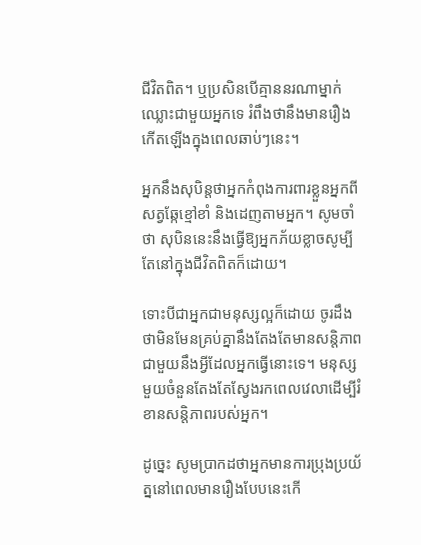ជីវិតពិត។ ឬប្រសិនបើគ្មាននរណាម្នាក់ឈ្លោះជាមួយអ្នកទេ រំពឹងថានឹងមានរឿងកើតឡើងក្នុងពេលឆាប់ៗនេះ។

អ្នកនឹងសុបិន្តថាអ្នកកំពុងការពារខ្លួនអ្នកពីសត្វឆ្កែខ្មៅខាំ និងដេញតាមអ្នក។ សូមចាំថា សុបិននេះនឹងធ្វើឱ្យអ្នកភ័យខ្លាចសូម្បីតែនៅក្នុងជីវិតពិតក៏ដោយ។

ទោះបីជាអ្នកជាមនុស្សល្អក៏ដោយ ចូរដឹងថាមិនមែនគ្រប់គ្នានឹងតែងតែមានសន្តិភាពជាមួយនឹងអ្វីដែលអ្នកធ្វើនោះទេ។ មនុស្សមួយចំនួនតែងតែស្វែងរកពេលវេលាដើម្បីរំខានសន្តិភាពរបស់អ្នក។

ដូច្នេះ សូមប្រាកដថាអ្នកមានការប្រុងប្រយ័ត្ននៅពេលមានរឿងបែបនេះកើ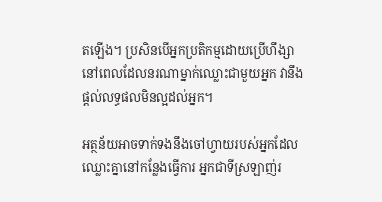តឡើង។ ប្រសិនបើអ្នកប្រតិកម្មដោយប្រើហឹង្សា នៅពេលដែលនរណាម្នាក់ឈ្លោះជាមួយអ្នក វានឹងផ្តល់លទ្ធផលមិនល្អដល់អ្នក។

អត្ថន័យអាចទាក់ទងនឹងចៅហ្វាយរបស់អ្នកដែលឈ្លោះគ្នានៅកន្លែងធ្វើការ អ្នកជាទីស្រឡាញ់រ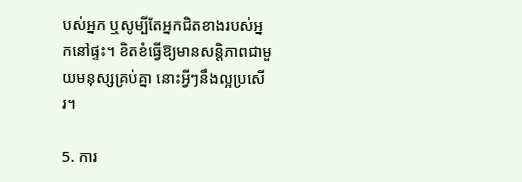បស់អ្នក ឬសូម្បីតែអ្នកជិតខាងរបស់អ្នកនៅផ្ទះ។ ខិតខំធ្វើឱ្យមានសន្តិភាពជាមួយមនុស្សគ្រប់គ្នា នោះអ្វីៗនឹងល្អប្រសើរ។

5. ការ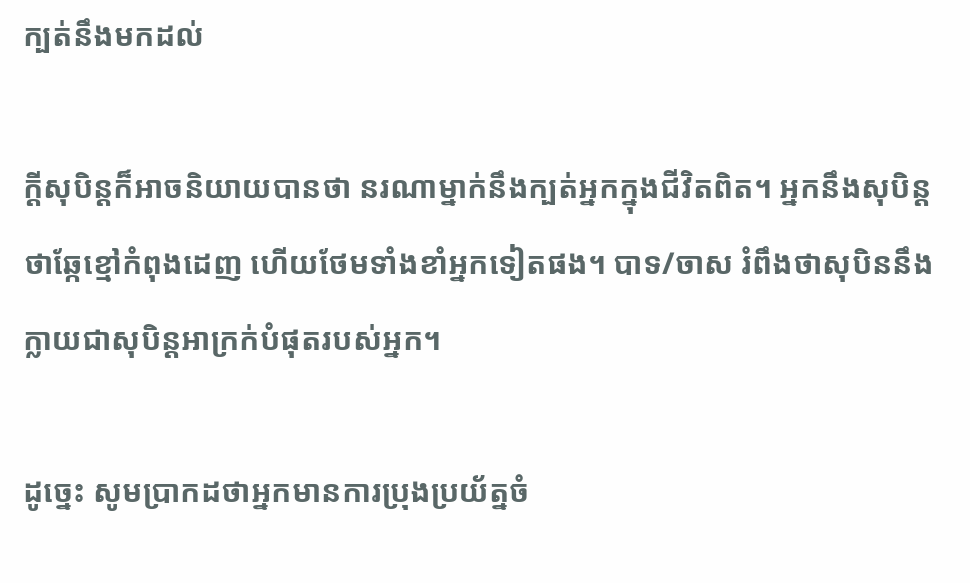ក្បត់នឹងមកដល់

ក្តីសុបិន្តក៏អាចនិយាយបានថា នរណាម្នាក់នឹងក្បត់អ្នកក្នុងជីវិតពិត។ អ្នកនឹងសុបិន្តថាឆ្កែខ្មៅកំពុងដេញ ហើយថែមទាំងខាំអ្នកទៀតផង។ បាទ/ចាស រំពឹងថាសុបិននឹងក្លាយជាសុបិន្តអាក្រក់បំផុតរបស់អ្នក។

ដូច្នេះ សូមប្រាកដថាអ្នកមានការប្រុងប្រយ័ត្នចំ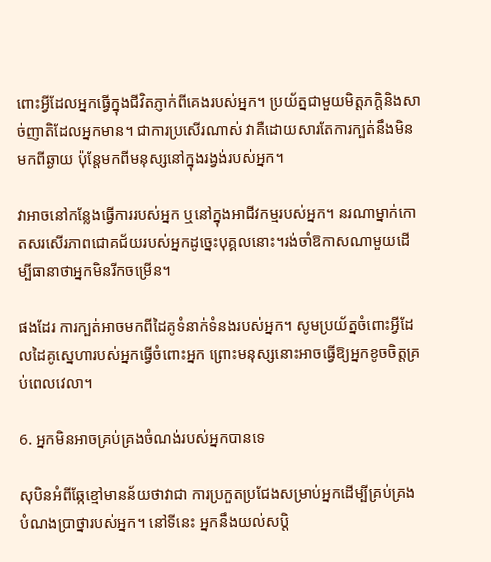ពោះអ្វីដែលអ្នកធ្វើក្នុងជីវិតភ្ញាក់ពីគេងរបស់អ្នក។ ប្រយ័ត្នជាមួយមិត្តភក្តិនិងសាច់ញាតិដែលអ្នកមាន។ ជាការប្រសើរណាស់ វាគឺដោយសារតែការក្បត់នឹងមិនមកពីឆ្ងាយ ប៉ុន្តែមកពីមនុស្សនៅក្នុងរង្វង់របស់អ្នក។

វាអាចនៅកន្លែងធ្វើការរបស់អ្នក ឬនៅក្នុងអាជីវកម្មរបស់អ្នក។ នរណាម្នាក់កោតសរសើរភាពជោគជ័យរបស់អ្នកដូច្នេះបុគ្គលនោះ។រង់ចាំឱកាសណាមួយដើម្បីធានាថាអ្នកមិនរីកចម្រើន។

ផងដែរ ការក្បត់អាចមកពីដៃគូទំនាក់ទំនងរបស់អ្នក។ សូមប្រយ័ត្នចំពោះអ្វីដែលដៃគូស្នេហារបស់អ្នកធ្វើចំពោះអ្នក ព្រោះមនុស្សនោះអាចធ្វើឱ្យអ្នកខូចចិត្តគ្រប់ពេលវេលា។

6. អ្នកមិនអាចគ្រប់គ្រងចំណង់របស់អ្នកបានទេ

សុបិនអំពីឆ្កែខ្មៅមានន័យថាវាជា ការប្រកួតប្រជែងសម្រាប់អ្នកដើម្បីគ្រប់គ្រងបំណងប្រាថ្នារបស់អ្នក។ នៅទីនេះ អ្នកនឹងយល់សប្តិ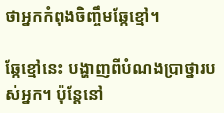ថាអ្នកកំពុងចិញ្ចឹមឆ្កែខ្មៅ។

ឆ្កែខ្មៅនេះ បង្ហាញពីបំណងប្រាថ្នារបស់អ្នក។ ប៉ុន្តែនៅ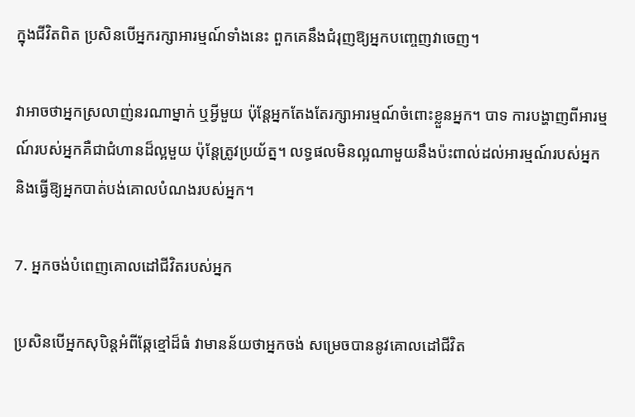ក្នុងជីវិតពិត ប្រសិនបើអ្នករក្សាអារម្មណ៍ទាំងនេះ ពួកគេនឹងជំរុញឱ្យអ្នកបញ្ចេញវាចេញ។

វាអាចថាអ្នកស្រលាញ់នរណាម្នាក់ ឬអ្វីមួយ ប៉ុន្តែអ្នកតែងតែរក្សាអារម្មណ៍ចំពោះខ្លួនអ្នក។ បាទ ការបង្ហាញពីអារម្មណ៍របស់អ្នកគឺជាជំហានដ៏ល្អមួយ ប៉ុន្តែត្រូវប្រយ័ត្ន។ លទ្ធផលមិនល្អណាមួយនឹងប៉ះពាល់ដល់អារម្មណ៍របស់អ្នក និងធ្វើឱ្យអ្នកបាត់បង់គោលបំណងរបស់អ្នក។

7. អ្នកចង់បំពេញគោលដៅជីវិតរបស់អ្នក

ប្រសិនបើអ្នកសុបិន្តអំពីឆ្កែខ្មៅដ៏ធំ វាមានន័យថាអ្នកចង់ សម្រេចបាននូវគោលដៅជីវិត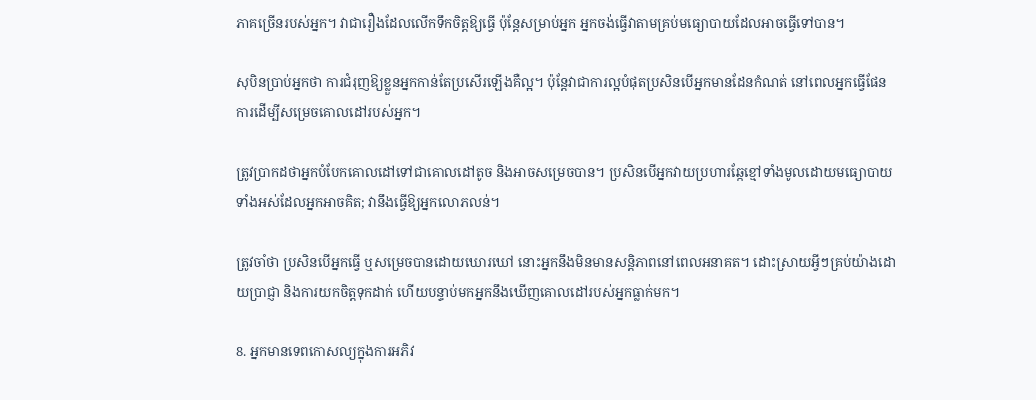ភាគច្រើនរបស់អ្នក។ វាជារឿងដែលលើកទឹកចិត្តឱ្យធ្វើ ប៉ុន្តែសម្រាប់អ្នក អ្នកចង់ធ្វើវាតាមគ្រប់មធ្យោបាយដែលអាចធ្វើទៅបាន។

សុបិនប្រាប់អ្នកថា ការជំរុញឱ្យខ្លួនអ្នកកាន់តែប្រសើរឡើងគឺល្អ។ ប៉ុន្តែវាជាការល្អបំផុតប្រសិនបើអ្នកមានដែនកំណត់ នៅពេលអ្នកធ្វើផែនការដើម្បីសម្រេចគោលដៅរបស់អ្នក។

ត្រូវប្រាកដថាអ្នកបំបែកគោលដៅទៅជាគោលដៅតូច និងអាចសម្រេចបាន។ ប្រសិនបើអ្នកវាយប្រហារឆ្កែខ្មៅទាំងមូលដោយមធ្យោបាយទាំងអស់ដែលអ្នកអាចគិត; វានឹងធ្វើឱ្យអ្នកលោភលន់។

ត្រូវចាំថា ប្រសិនបើអ្នកធ្វើ ឬសម្រេចបានដោយឃោរឃៅ នោះអ្នកនឹងមិនមានសន្តិភាពនៅពេលអនាគត។ ដោះស្រាយអ្វីៗគ្រប់យ៉ាងដោយប្រាជ្ញា និងការយកចិត្តទុកដាក់ ហើយបន្ទាប់មកអ្នកនឹងឃើញគោលដៅរបស់អ្នកធ្លាក់មក។

8. អ្នកមានទេពកោសល្យក្នុងការអភិវ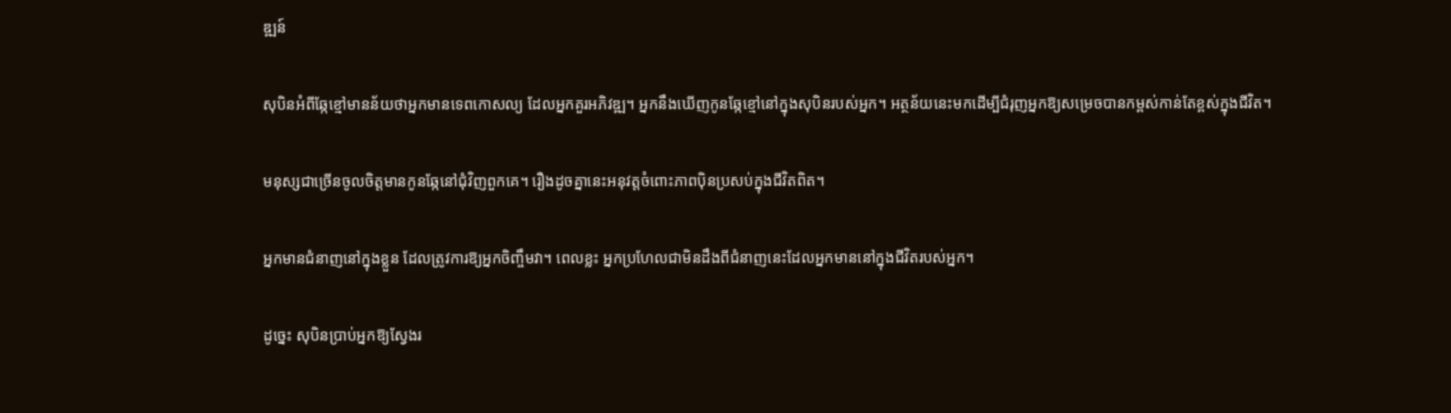ឌ្ឍន៍

សុបិនអំពីឆ្កែខ្មៅមានន័យថាអ្នកមានទេពកោសល្យ ដែលអ្នកគួរអភិវឌ្ឍ។ អ្នកនឹងឃើញកូនឆ្កែខ្មៅនៅក្នុងសុបិនរបស់អ្នក។ អត្ថន័យនេះមកដើម្បីជំរុញអ្នកឱ្យសម្រេចបានកម្ពស់កាន់តែខ្ពស់ក្នុងជីវិត។

មនុស្សជាច្រើនចូលចិត្តមានកូនឆ្កែនៅជុំវិញពួកគេ។ រឿងដូចគ្នានេះអនុវត្តចំពោះភាពប៉ិនប្រសប់ក្នុងជីវិតពិត។

អ្នកមានជំនាញនៅក្នុងខ្លួន ដែលត្រូវការឱ្យអ្នកចិញ្ចឹមវា។ ពេលខ្លះ អ្នកប្រហែលជាមិនដឹងពីជំនាញនេះដែលអ្នកមាននៅក្នុងជីវិតរបស់អ្នក។

ដូច្នេះ សុបិនប្រាប់អ្នកឱ្យស្វែងរ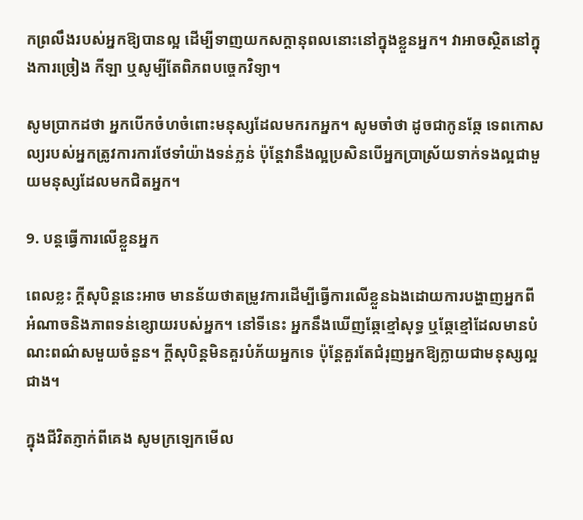កព្រលឹងរបស់អ្នកឱ្យបានល្អ ដើម្បីទាញយកសក្តានុពលនោះនៅក្នុងខ្លួនអ្នក។ វាអាចស្ថិតនៅក្នុងការច្រៀង កីឡា ឬសូម្បីតែពិភពបច្ចេកវិទ្យា។

សូមប្រាកដថា អ្នកបើកចំហចំពោះមនុស្សដែលមករកអ្នក។ សូមចាំថា ដូចជាកូនឆ្កែ ទេពកោសល្យរបស់អ្នកត្រូវការការថែទាំយ៉ាងទន់ភ្លន់ ប៉ុន្តែវានឹងល្អប្រសិនបើអ្នកប្រាស្រ័យទាក់ទងល្អជាមួយមនុស្សដែលមកជិតអ្នក។

9. បន្តធ្វើការលើខ្លួនអ្នក

ពេលខ្លះ ក្តីសុបិន្តនេះអាច មានន័យថាតម្រូវការដើម្បីធ្វើការលើខ្លួនឯងដោយការបង្ហាញអ្នកពីអំណាចនិងភាពទន់ខ្សោយរបស់អ្នក។ នៅទីនេះ អ្នកនឹងឃើញឆ្កែខ្មៅសុទ្ធ ឬឆ្កែខ្មៅដែលមានបំណះពណ៌សមួយចំនួន។ ក្តីសុបិន្តមិនគួរបំភ័យអ្នកទេ ប៉ុន្តែគួរតែជំរុញអ្នកឱ្យក្លាយជាមនុស្សល្អជាង។

ក្នុងជីវិតភ្ញាក់ពីគេង សូមក្រឡេកមើល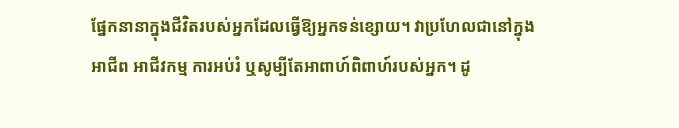ផ្នែកនានាក្នុងជីវិតរបស់អ្នកដែលធ្វើឱ្យអ្នកទន់ខ្សោយ។ វាប្រហែលជានៅក្នុងអាជីព អាជីវកម្ម ការអប់រំ ឬសូម្បីតែអាពាហ៍ពិពាហ៍របស់អ្នក។ ដូ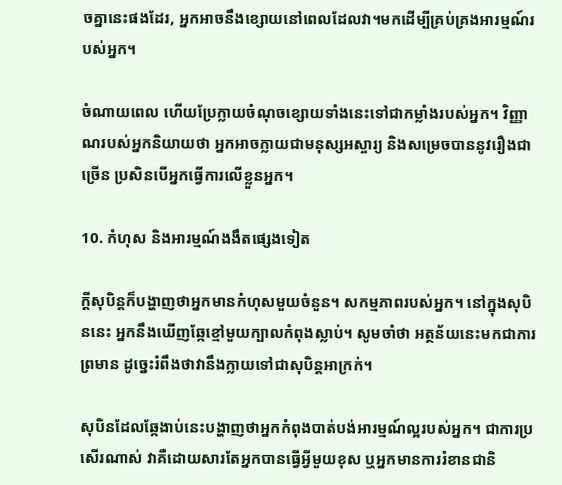ចគ្នានេះផងដែរ, អ្នកអាចនឹងខ្សោយនៅពេលដែលវា។មកដើម្បីគ្រប់គ្រងអារម្មណ៍របស់អ្នក។

ចំណាយពេល ហើយប្រែក្លាយចំណុចខ្សោយទាំងនេះទៅជាកម្លាំងរបស់អ្នក។ វិញ្ញាណរបស់អ្នកនិយាយថា អ្នកអាចក្លាយជាមនុស្សអស្ចារ្យ និងសម្រេចបាននូវរឿងជាច្រើន ប្រសិនបើអ្នកធ្វើការលើខ្លួនអ្នក។

10. កំហុស និងអារម្មណ៍ងងឹតផ្សេងទៀត

ក្តីសុបិន្តក៏បង្ហាញថាអ្នកមានកំហុសមួយចំនួន។ សកម្មភាពរបស់អ្នក។ នៅក្នុងសុបិននេះ អ្នកនឹងឃើញឆ្កែខ្មៅមួយក្បាលកំពុងស្លាប់។ សូមចាំថា អត្ថន័យនេះមកជាការព្រមាន ដូច្នេះរំពឹងថាវានឹងក្លាយទៅជាសុបិន្តអាក្រក់។

សុបិនដែលឆ្កែងាប់នេះបង្ហាញថាអ្នកកំពុងបាត់បង់អារម្មណ៍ល្អរបស់អ្នក។ ជាការប្រសើរណាស់ វាគឺដោយសារតែអ្នកបានធ្វើអ្វីមួយខុស ឬអ្នកមានការរំខានជានិ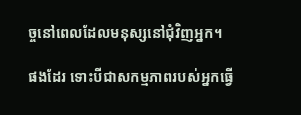ច្ចនៅពេលដែលមនុស្សនៅជុំវិញអ្នក។

ផងដែរ ទោះបីជាសកម្មភាពរបស់អ្នកធ្វើ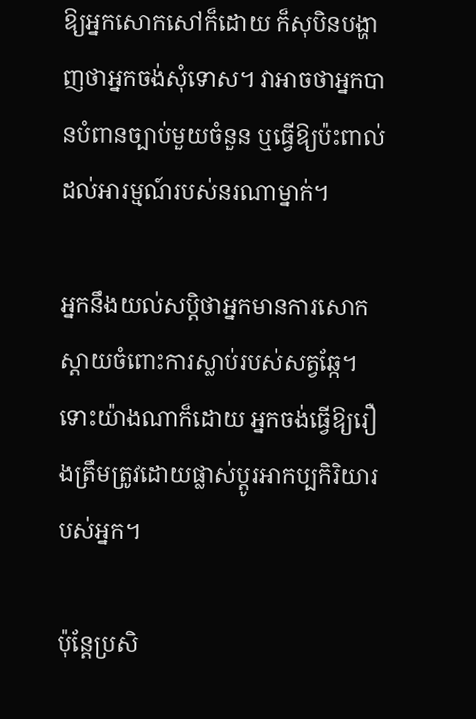ឱ្យអ្នកសោកសៅក៏ដោយ ក៏សុបិនបង្ហាញថាអ្នកចង់សុំទោស។ វាអាចថាអ្នកបានបំពានច្បាប់មួយចំនួន ឬធ្វើឱ្យប៉ះពាល់ដល់អារម្មណ៍របស់នរណាម្នាក់។

អ្នកនឹងយល់សប្តិថាអ្នកមានការសោកស្ដាយចំពោះការស្លាប់របស់សត្វឆ្កែ។ ទោះយ៉ាងណាក៏ដោយ អ្នកចង់ធ្វើឱ្យរឿងត្រឹមត្រូវដោយផ្លាស់ប្តូរអាកប្បកិរិយារបស់អ្នក។

ប៉ុន្តែប្រសិ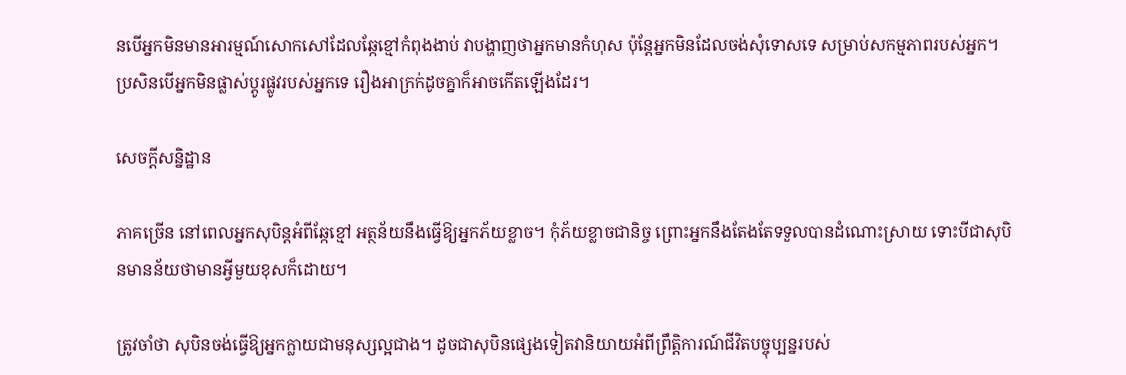នបើអ្នកមិនមានអារម្មណ៍សោកសៅដែលឆ្កែខ្មៅកំពុងងាប់ វាបង្ហាញថាអ្នកមានកំហុស ប៉ុន្តែអ្នកមិនដែលចង់សុំទោសទេ សម្រាប់សកម្មភាពរបស់អ្នក។ ប្រសិនបើអ្នកមិនផ្លាស់ប្តូរផ្លូវរបស់អ្នកទេ រឿងអាក្រក់ដូចគ្នាក៏អាចកើតឡើងដែរ។

សេចក្តីសន្និដ្ឋាន

ភាគច្រើន នៅពេលអ្នកសុបិន្តអំពីឆ្កែខ្មៅ អត្ថន័យនឹងធ្វើឱ្យអ្នកភ័យខ្លាច។ កុំភ័យខ្លាចជានិច្ច ព្រោះអ្នកនឹងតែងតែទទួលបានដំណោះស្រាយ ទោះបីជាសុបិនមានន័យថាមានអ្វីមួយខុសក៏ដោយ។

ត្រូវចាំថា សុបិនចង់ធ្វើឱ្យអ្នកក្លាយជាមនុស្សល្អជាង។ ដូចជាសុបិនផ្សេងទៀតវានិយាយអំពីព្រឹត្តិការណ៍ជីវិតបច្ចុប្បន្នរបស់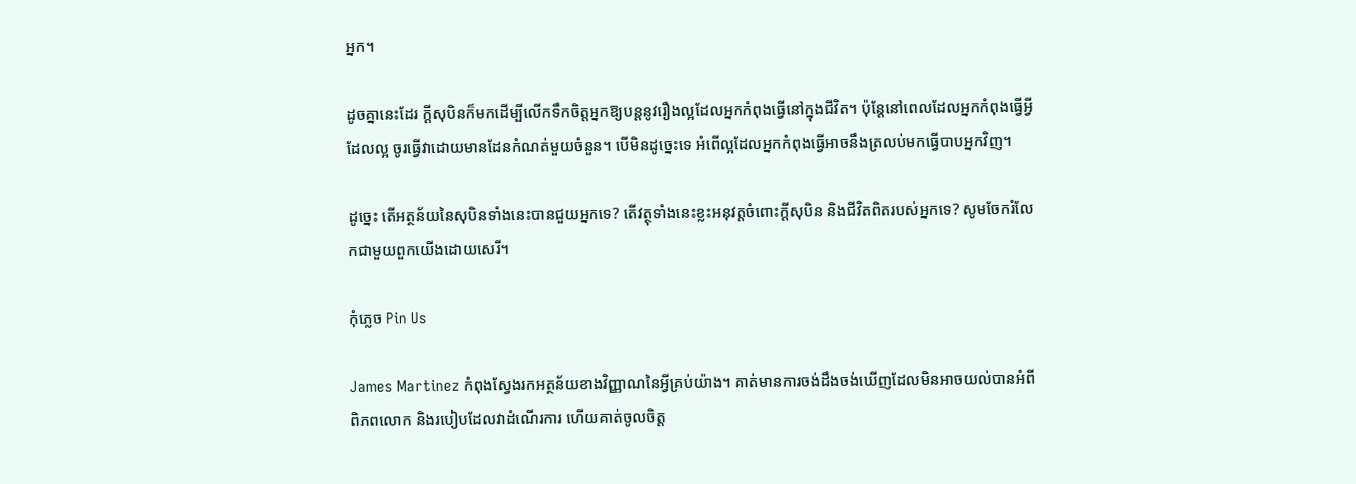អ្នក។

ដូចគ្នានេះដែរ ក្តីសុបិនក៏មកដើម្បីលើកទឹកចិត្តអ្នកឱ្យបន្តនូវរឿងល្អដែលអ្នកកំពុងធ្វើនៅក្នុងជីវិត។ ប៉ុន្តែនៅពេលដែលអ្នកកំពុងធ្វើអ្វីដែលល្អ ចូរធ្វើវាដោយមានដែនកំណត់មួយចំនួន។ បើមិនដូច្នេះទេ អំពើល្អដែលអ្នកកំពុងធ្វើអាចនឹងត្រលប់មកធ្វើបាបអ្នកវិញ។

ដូច្នេះ តើអត្ថន័យនៃសុបិនទាំងនេះបានជួយអ្នកទេ? តើវត្ថុទាំងនេះខ្លះអនុវត្តចំពោះក្តីសុបិន និងជីវិតពិតរបស់អ្នកទេ? សូមចែករំលែកជាមួយពួកយើងដោយសេរី។

កុំភ្លេច Pin Us

James Martinez កំពុងស្វែងរកអត្ថន័យខាងវិញ្ញាណនៃអ្វីគ្រប់យ៉ាង។ គាត់មានការចង់ដឹងចង់ឃើញដែលមិនអាចយល់បានអំពីពិភពលោក និងរបៀបដែលវាដំណើរការ ហើយគាត់ចូលចិត្ត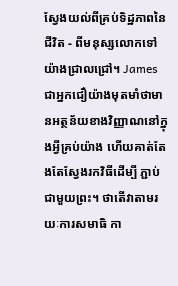ស្វែងយល់ពីគ្រប់ទិដ្ឋភាពនៃជីវិត - ពីមនុស្សលោកទៅយ៉ាងជ្រាលជ្រៅ។ James ជាអ្នកជឿយ៉ាងមុតមាំថាមានអត្ថន័យខាងវិញ្ញាណនៅក្នុងអ្វីគ្រប់យ៉ាង ហើយគាត់តែងតែស្វែងរកវិធីដើម្បី ភ្ជាប់ជាមួយព្រះ។ ថាតើវាតាមរយៈការសមាធិ កា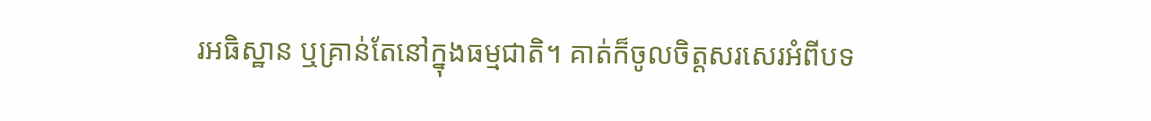រអធិស្ឋាន ឬគ្រាន់តែនៅក្នុងធម្មជាតិ។ គាត់ក៏ចូលចិត្តសរសេរអំពីបទ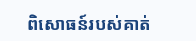ពិសោធន៍របស់គាត់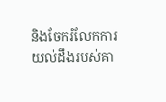និងចែករំលែកការយល់ដឹងរបស់គា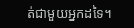ត់ជាមួយអ្នកដទៃ។